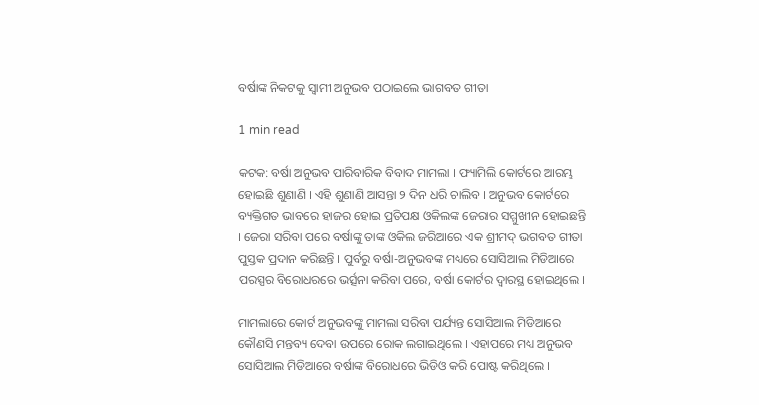ବର୍ଷାଙ୍କ ନିକଟକୁ ସ୍ୱାମୀ ଅନୁଭବ ପଠାଇଲେ ଭାଗବତ ଗୀତା

1 min read

କଟକ: ବର୍ଷା ଅନୁଭବ ପାରିବାରିକ ବିବାଦ ମାମଲା । ଫ୍ୟାମିଲି କୋର୍ଟରେ ଆରମ୍ଭ ହୋଇଛି ଶୁଣାଣି । ଏହି ଶୁଣାଣି ଆସନ୍ତା ୨ ଦିନ ଧରି ଚାଲିବ । ଅନୁଭବ କୋର୍ଟରେ ବ୍ୟକ୍ତିଗତ ଭାବରେ ହାଜର ହୋଇ ପ୍ରତିପକ୍ଷ ଓକିଲଙ୍କ ଜେରାର ସମ୍ମୁଖୀନ ହୋଇଛନ୍ତି । ଜେରା ସରିବା ପରେ ବର୍ଷାଙ୍କୁ ତାଙ୍କ ଓକିଲ ଜରିଆରେ ଏକ ଶ୍ରୀମଦ୍ ଭଗବତ ଗୀତା ପୁସ୍ତକ ପ୍ରଦାନ କରିଛନ୍ତି । ପୁର୍ବରୁ ବର୍ଷା-ଅନୁଭବଙ୍କ ମଧ୍ୟରେ ସୋସିଆଲ ମିଡିଆରେ ପରସ୍ପର ବିରୋଧରରେ ଭର୍ତ୍ସନା କରିବା ପରେ, ବର୍ଷା କୋର୍ଟର ଦ୍ବାରସ୍ଥ ହୋଇଥିଲେ ।

ମାମଲାରେ କୋର୍ଟ ଅନୁଭବଙ୍କୁ ମାମଲା ସରିବା ପର୍ଯ୍ୟନ୍ତ ସୋସିଆଲ ମିଡିଆରେ କୌଣସି ମନ୍ତବ୍ୟ ଦେବା ଉପରେ ରୋକ ଲଗାଇଥିଲେ । ଏହାପରେ ମଧ୍ୟ ଅନୁଭବ ସୋସିଆଲ ମିଡିଆରେ ବର୍ଷାଙ୍କ ବିରୋଧରେ ଭିଡିଓ କରି ପୋଷ୍ଟ କରିଥିଲେ ।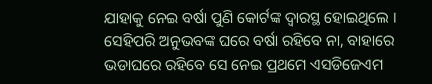ଯାହାକୁ ନେଇ ବର୍ଷା ପୁଣି କୋର୍ଟଙ୍କ ଦ୍ବାରସ୍ଥ ହୋଇଥିଲେ । ସେହିପରି ଅନୁଭବଙ୍କ ଘରେ ବର୍ଷା ରହିବେ ନା, ବାହାରେ ଭଡାଘରେ ରହିବେ ସେ ନେଇ ପ୍ରଥମେ ଏସଡିଜେଏମ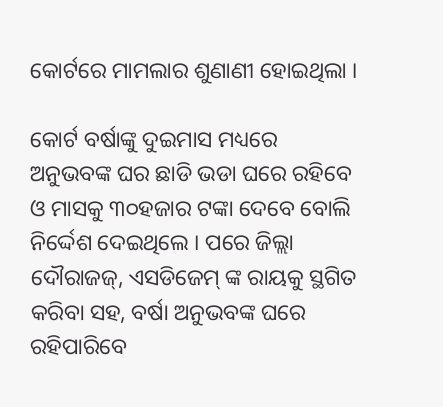କୋର୍ଟରେ ମାମଲାର ଶୁଣାଣୀ ହୋଇଥିଲା ।

କୋର୍ଟ ବର୍ଷାଙ୍କୁ ଦୁଇମାସ ମଧ୍ୟରେ ଅନୁଭବଙ୍କ ଘର ଛାଡି ଭଡା ଘରେ ରହିବେ ଓ ମାସକୁ ୩୦ହଜାର ଟଙ୍କା ଦେବେ ବୋଲି ନିର୍ଦ୍ଦେଶ ଦେଇଥିଲେ । ପରେ ଜିଲ୍ଲା ଦୌରାଜଜ୍, ଏସଡିଜେମ୍ ଙ୍କ ରାୟକୁ ସ୍ଥଗିତ କରିବା ସହ, ବର୍ଷା ଅନୁଭବଙ୍କ ଘରେ ରହିପାରିବେ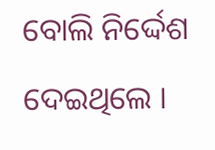ବୋଲି ନିର୍ଦ୍ଦେଶ ଦେଇଥିଲେ ।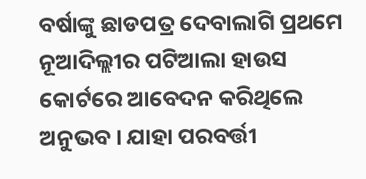ବର୍ଷାଙ୍କୁ ଛାଡପତ୍ର ଦେବାଲାଗି ପ୍ରଥମେ ନୂଆଦିଲ୍ଲୀର ପଟିଆଲା ହାଉସ କୋର୍ଟରେ ଆବେଦନ କରିଥିଲେ ଅନୁଭବ । ଯାହା ପରବର୍ତ୍ତୀ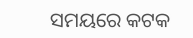ସମୟରେ କଟକ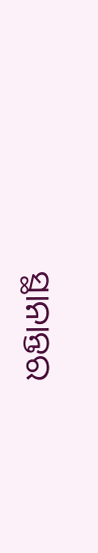ସ୍ଥାନାନ୍ତର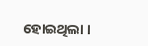ହୋଇଥିଲା ।